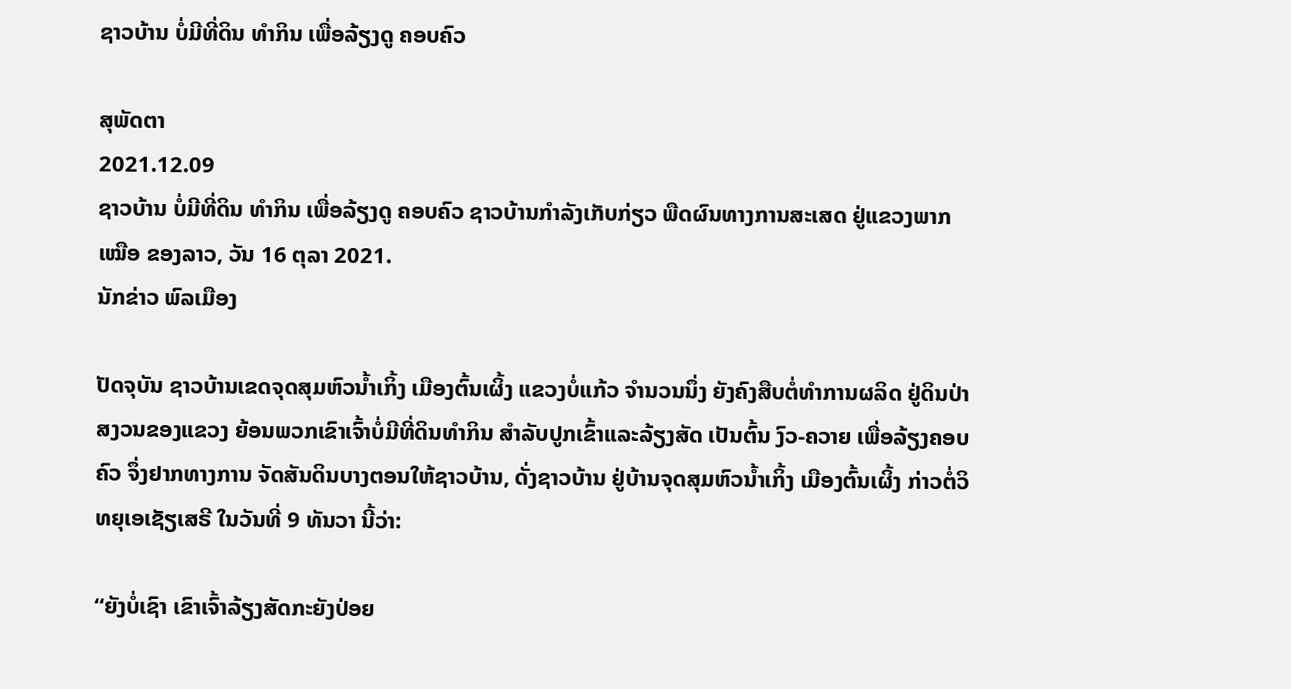ຊາວບ້ານ ບໍ່ມີທີ່ດິນ ທຳກິນ ເພື່ອລ້ຽງດູ ຄອບຄົວ

ສຸພັດຕາ
2021.12.09
ຊາວບ້ານ ບໍ່ມີທີ່ດິນ ທຳກິນ ເພື່ອລ້ຽງດູ ຄອບຄົວ ຊາວບ້ານກຳລັງເກັບກ່ຽວ ພືດຜົນທາງການສະເສດ ຢູ່ແຂວງພາກເໝືອ ຂອງລາວ, ວັນ 16 ຕຸລາ 2021.
ນັກຂ່າວ ພົລເມືອງ

ປັດຈຸບັນ ຊາວບ້ານເຂດຈຸດສຸມຫົວນໍ້າເກິ້ງ ເມືອງຕົ້ນເຜິ້ງ ແຂວງບໍ່ແກ້ວ ຈໍານວນນຶ່ງ ຍັງຄົງສືບຕໍ່ທໍາການຜລິດ ຢູ່ດິນປ່າສງວນຂອງແຂວງ ຍ້ອນພວກເຂົາເຈົ້າບໍ່ມີທີ່ດິນທໍາກິນ ສໍາລັບປູກເຂົ້າແລະລ້ຽງສັດ ເປັນຕົ້ນ ງົວ-ຄວາຍ ເພື່ອລ້ຽງຄອບຄົວ ຈຶ່ງຢາກທາງການ ຈັດສັນດິນບາງຕອນໃຫ້ຊາວບ້ານ, ດັ່ງຊາວບ້ານ ຢູ່ບ້ານຈຸດສຸມຫົວນໍ້າເກິ້ງ ເມືອງຕົ້ນເຜິ້ງ ກ່າວຕໍ່ວິທຍຸເອເຊັຽເສຣີ ໃນວັນທີ່ 9 ທັນວາ ນີ້ວ່າ:

“ຍັງບໍ່ເຊົາ ເຂົາເຈົ້າລ້ຽງສັດກະຍັງປ່ອຍ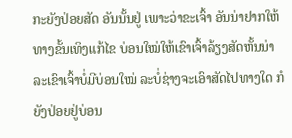ກະຍັງປ່ອຍສັດ ອັນນັ້ນຢູ່ ເພາະວ່າຂະເຈົ້າ ອັນນ່າຢາກໃຫ້ທາງຂັ້ນເທິງແກ້ໄຂ ບ່ອນໃໝ່ໃຫ້ເຂົາເຈົ້າລ້ຽງສັດຫັ້ນນ່າ ລະເຂົາເຈົ້າບໍ່ມີບ່ອນໃໝ່ ລະບໍ່ຊ່າງຈະເອົາສັດໄປທາງໃດ ກໍຍັງປ່ອຍຢູ່ບ່ອນ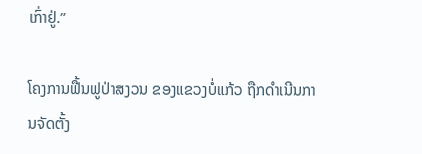ເກົ່າຢູ່.”

ໂຄງການຟື້ນຟູປ່າສງວນ ຂອງແຂວງບໍ່ແກ້ວ ຖືກດໍາເນີນການຈັດຕັ້ງ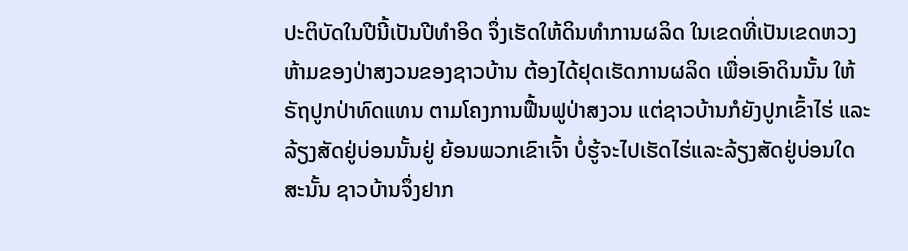ປະຕິບັດໃນປີນີ້ເປັນປີທໍາອິດ ຈຶ່ງເຮັດໃຫ້ດິນທໍາການຜລິດ ໃນເຂດທີ່ເປັນເຂດຫວງຫ້າມຂອງປ່າສງວນຂອງຊາວບ້ານ ຕ້ອງໄດ້ຢຸດເຮັດການຜລິດ ເພື່ອເອົາດິນນັ້ນ ໃຫ້ຣັຖປູກປ່າທົດແທນ ຕາມໂຄງການຟື້ນຟູປ່າສງວນ ແຕ່ຊາວບ້ານກໍຍັງປູກເຂົ້າໄຮ່ ແລະລ້ຽງສັດຢູ່ບ່ອນນັ້ນຢູ່ ຍ້ອນພວກເຂົາເຈົ້າ ບໍ່ຮູ້ຈະໄປເຮັດໄຮ່ແລະລ້ຽງສັດຢູ່ບ່ອນໃດ ສະນັ້ນ ຊາວບ້ານຈຶ່ງຢາກ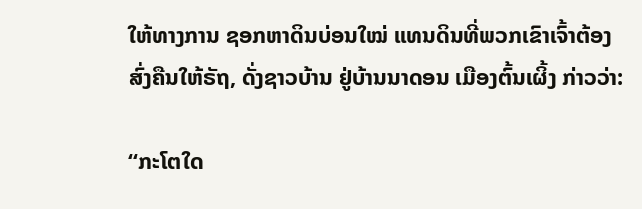ໃຫ້ທາງການ ຊອກຫາດິນບ່ອນໃໝ່ ແທນດິນທີ່ພວກເຂົາເຈົ້າຕ້ອງສົ່ງຄືນໃຫ້ຣັຖ, ດັ່ງຊາວບ້ານ ຢູ່ບ້ານນາດອນ ເມືອງຕົ້ນເຜິ້ງ ກ່າວວ່າ:

“ກະໂຕໃດ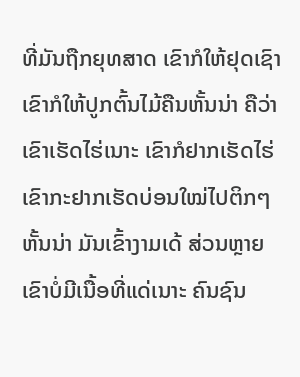ທີ່ມັນຖືກຍຸທສາດ ເຂົາກໍໃຫ້ຢຸດເຊົາ ເຂົາກໍໃຫ້ປູກຕົ້ນໄມ້ຄືນຫັ້ນນ່າ ຄືວ່າເຂົາເຮັດໄຮ່ເນາະ ເຂົາກໍຢາກເຮັດໄຮ່ ເຂົາກະຢາກເຮັດບ່ອນໃໝ່ໄປຕິກໆຫັ້ນນ່າ ມັນເຂົ້າງາມເດ້ ສ່ວນຫຼາຍເຂົາບໍ່ມີເນື້ອທີ່ແດ່ເນາະ ຄົນຊົນ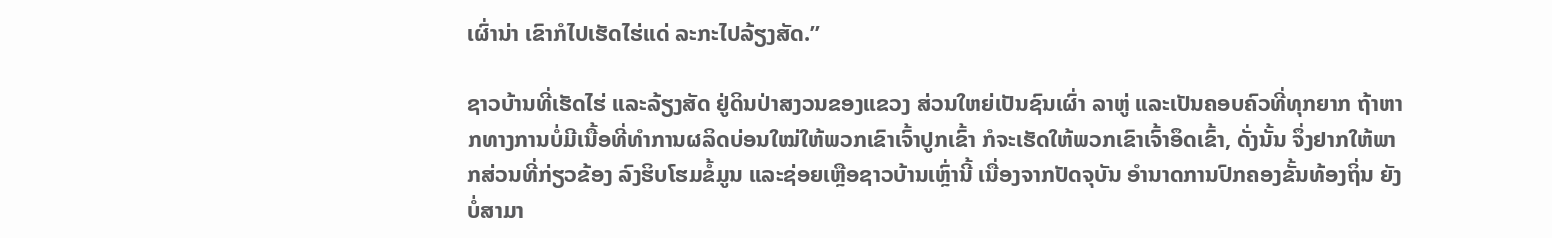ເຜົ່ານ່າ ເຂົາກໍໄປເຮັດໄຮ່ແດ່ ລະກະໄປລ້ຽງສັດ.”

ຊາວບ້ານທີ່ເຮັດໄຮ່ ແລະລ້ຽງສັດ ຢູ່ດິນປ່າສງວນຂອງແຂວງ ສ່ວນໃຫຍ່ເປັນຊົນເຜົ່າ ລາຫູ່ ແລະເປັນຄອບຄົວທີ່ທຸກຍາກ ຖ້າຫາກທາງການບໍ່ມີເນື້ອທີ່ທໍາການຜລິດບ່ອນໃໝ່ໃຫ້ພວກເຂົາເຈົ້າປູກເຂົ້າ ກໍຈະເຮັດໃຫ້ພວກເຂົາເຈົ້າອຶດເຂົ້າ, ດັ່ງນັ້ນ ຈຶ່ງຢາກໃຫ້ພາກສ່ວນທີ່ກ່ຽວຂ້ອງ ລົງຮິບໂຮມຂໍ້ມູນ ແລະຊ່ອຍເຫຼືອຊາວບ້ານເຫຼົ່ານີ້ ເນື່ອງຈາກປັດຈຸບັນ ອໍານາດການປົກຄອງຂັ້ນທ້ອງຖິ່ນ ຍັງບໍ່ສາມາ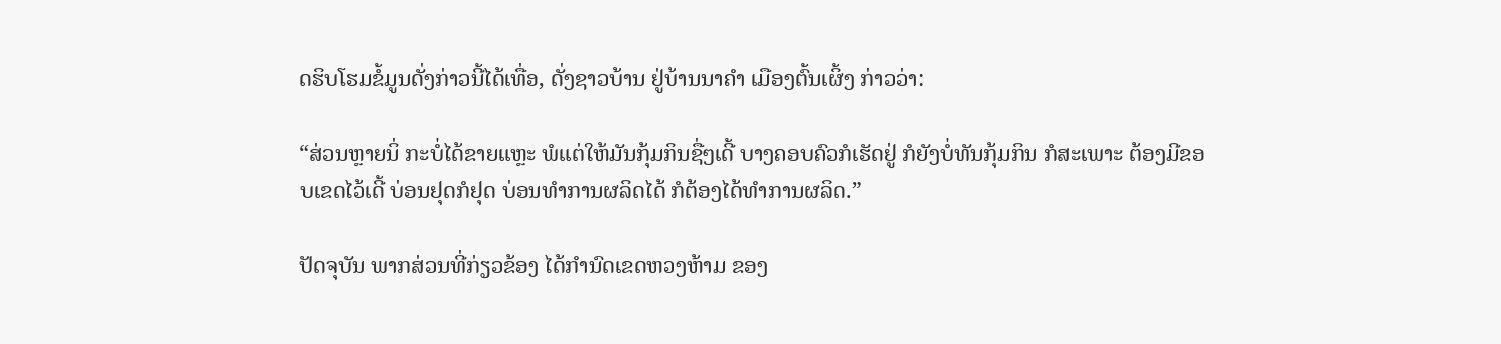ດຮິບໂຮມຂໍ້ມູນດັ່ງກ່າວນີ້ໄດ້ເທື່ອ, ດັ່ງຊາວບ້ານ ຢູ່ບ້ານນາຄໍາ ເມືອງຕົ້ນເຜິ້ງ ກ່າວວ່າ:

“ສ່ວນຫຼາຍນິ່ ກະບໍ່ໄດ້ຂາຍແຫຼະ ພໍແຕ່ໃຫ້ມັນກຸ້ມກິນຊື່ໆເດີ້ ບາງຄອບຄົວກໍເຮັດຢູ່ ກໍຍັງບໍ່ທັນກຸ້ມກິນ ກໍສະເພາະ ຕ້ອງມີຂອບເຂດໄວ້ເດີ້ ບ່ອນຢຸດກໍຢຸດ ບ່ອນທໍາການຜລິດໄດ້ ກໍຕ້ອງໄດ້ທໍາການຜລິດ.”

ປັດຈຸບັນ ພາກສ່ວນທີ່ກ່ຽວຂ້ອງ ໄດ້ກໍານົດເຂດຫວງຫ້າມ ຂອງ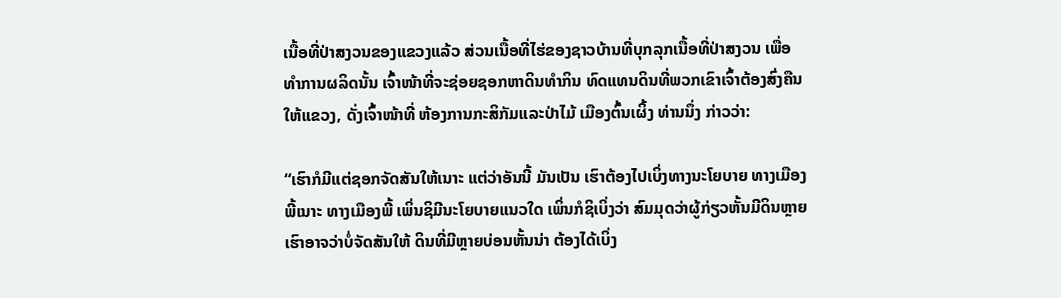ເນື້ອທີ່ປ່າສງວນຂອງແຂວງແລ້ວ ສ່ວນເນື້ອທີ່ໄຮ່ຂອງຊາວບ້ານທີ່ບຸກລຸກເນື້ອທີ່ປ່າສງວນ ເພື່ອທໍາການຜລິດນັ້ນ ເຈົ້າໜ້າທີ່ຈະຊ່ອຍຊອກຫາດິນທໍາກິນ ທົດແທນດິນທີ່ພວກເຂົາເຈົ້າຕ້ອງສົ່ງຄືນໃຫ້ແຂວງ, ດັ່ງເຈົ້າໜ້າທີ່ ຫ້ອງການກະສິກັມແລະປ່າໄມ້ ເມືອງຕົ້ນເຜິ້ງ ທ່ານນຶ່ງ ກ່າວວ່າ:

“ເຮົາກໍມີແຕ່ຊອກຈັດສັນໃຫ້ເນາະ ແຕ່ວ່າອັນນີ້ ມັນເປັນ ເຮົາຕ້ອງໄປເບິ່ງທາງນະໂຍບາຍ ທາງເມືອງພີ້ເນາະ ທາງເມືອງພີ້ ເພິ່ນຊິມີນະໂຍບາຍແນວໃດ ເພິ່ນກໍຊິເບິ່ງວ່າ ສົມມຸດວ່າຜູ້ກ່ຽວຫັ້ນມີດິນຫຼາຍ ເຮົາອາຈວ່າບໍ່ຈັດສັນໃຫ້ ດິນທີ່ມີຫຼາຍບ່ອນຫັ້ນນ່າ ຕ້ອງໄດ້ເບິ່ງ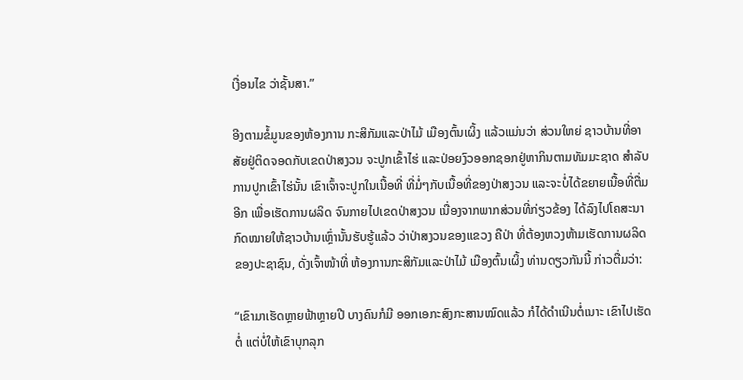ເງື່ອນໄຂ ວ່າຊັ້ນສາ.”

ອີງຕາມຂໍ້ມູນຂອງຫ້ອງການ ກະສິກັມແລະປ່າໄມ້ ເມືອງຕົ້ນເຜິ້ງ ແລ້ວແມ່ນວ່າ ສ່ວນໃຫຍ່ ຊາວບ້ານທີ່ອາສັຍຢູ່ຕິດຈອດກັບເຂດປ່າສງວນ ຈະປູກເຂົ້າໄຮ່ ແລະປ່ອຍງົວອອກຊອກຢູ່ຫາກິນຕາມທັມມະຊາດ ສໍາລັບການປູກເຂົ້າໄຮ່ນັ້ນ ເຂົາເຈົ້າຈະປູກໃນເນື້ອທີ່ ທີ່ມໍ່ໆກັບເນື້ອທີ່ຂອງປ່າສງວນ ແລະຈະບໍ່ໄດ້ຂຍາຍເນື້ອທີ່ຕື່ມອີກ ເພື່ອເຮັດການຜລິດ ຈົນກາຍໄປເຂດປ່າສງວນ ເນື່ອງຈາກພາກສ່ວນທີ່ກ່ຽວຂ້ອງ ໄດ້ລົງໄປໂຄສະນາກົດໝາຍໃຫ້ຊາວບ້ານເຫຼົ່ານັ້ນຮັບຮູ້ແລ້ວ ວ່າປ່າສງວນຂອງແຂວງ ຄືປ່າ ທີ່ຕ້ອງຫວງຫ້າມເຮັດການຜລິດຂອງປະຊາຊົນ, ດັ່ງເຈົ້າໜ້າທີ່ ຫ້ອງການກະສິກັມແລະປ່າໄມ້ ເມືອງຕົ້ນເຜິ້ງ ທ່ານດຽວກັນນີ້ ກ່າວຕື່ມວ່າ:

“ເຂົາມາເຮັດຫຼາຍຟ້າຫຼາຍປີ ບາງຄົນກໍມີ ອອກເອກະສົງກະສານໝົດແລ້ວ ກໍໄດ້ດໍາເນີນຕໍ່ເນາະ ເຂົາໄປເຮັດຕໍ່ ແຕ່ບໍ່ໃຫ້ເຂົາບຸກລຸກ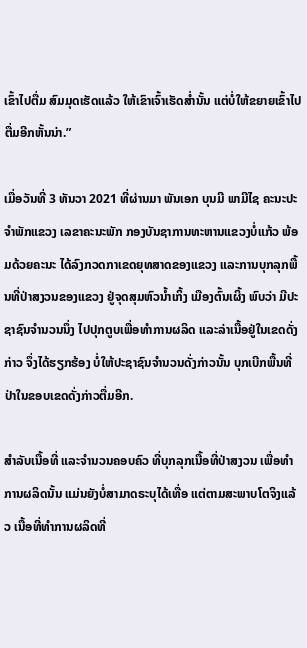ເຂົ້າໄປຕື່ມ ສົມມຸດເຮັດແລ້ວ ໃຫ້ເຂົາເຈົ້າເຮັດສໍ່ານັ້ນ ແຕ່ບໍ່ໃຫ້ຂຍາຍເຂົ້າໄປຕື່ມອີກຫັ້ນນ່າ.”

ເມື່ອວັນທີ່ 3 ທັນວາ 2021 ທີ່ຜ່ານມາ ພັນເອກ ບຸນມີ ພາມີໄຊ ຄະນະປະຈໍາພັກແຂວງ ເລຂາຄະນະພັກ ກອງບັນຊາການທະຫານແຂວງບໍ່ແກ້ວ ພ້ອມດ້ວຍຄະນະ ໄດ້ລົງກວດກາເຂດຍຸທສາດຂອງແຂວງ ແລະການບຸກລຸກພື້ນທີ່ປ່າສງວນຂອງແຂວງ ຢູ່ຈຸດສຸມຫົວນໍ້າເກິ້ງ ເມືອງຕົ້ນເຜິ້ງ ພົບວ່າ ມີປະຊາຊົນຈໍານວນນຶ່ງ ໄປປຸກຕູບເພື່ອທໍາການຜລິດ ແລະລ່າເນື້ອຢູ່ໃນເຂດດັ່ງກ່າວ ຈຶ່ງໄດ້ຮຽກຮ້ອງ ບໍ່ໃຫ້ປະຊາຊົນຈໍານວນດັ່ງກ່າວນັ້ນ ບຸກເບີກພື້ນທີ່ປ່າໃນຂອບເຂດດັ່ງກ່າວຕື່ມອີກ.

ສໍາລັບເນື້ອທີ່ ແລະຈໍານວນຄອບຄົວ ທີ່ບຸກລຸກເນື້ອທີ່ປ່າສງວນ ເພື່ອທໍາການຜລິດນັ້ນ ແມ່ນຍັງບໍ່ສາມາດຣະບຸໄດ້ເທື່ອ ແຕ່ຕາມສະພາບໂຕຈິງແລ້ວ ເນື້ອທີ່ທໍາການຜລິດທີ່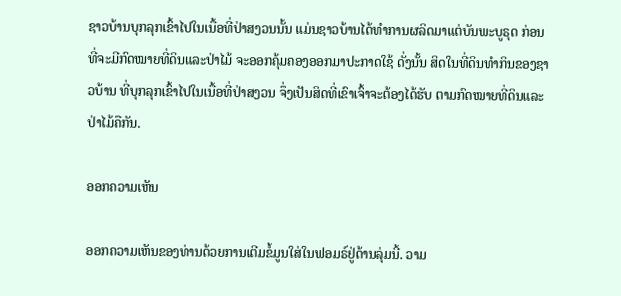ຊາວບ້ານບຸກລຸກເຂົ້າໄປໃນເນື້ອທີ່ປ່າສງວນນັ້ນ ແມ່ນຊາວບ້ານໄດ້ທໍາການຜລິດມາແຕ່ບັນພະບູຣຸດ ກ່ອນທີ່ຈະມີກົດໝາຍທີ່ດິນແລະປ່າໄມ້ ຈະອອກຄຸ້ມຄອງອອກມາປະກາດໃຊ້ ດັ່ງນັ້ນ ສິດໃນທີ່ດິນທໍາກິນຂອງຊາວບ້ານ ທີ່ບຸກລຸກເຂົ້າໄປໃນເນື້ອທີ່ປ່າສງວນ ຈຶ່ງເປັນສິດທີ່ເຂົາເຈົ້າຈະຕ້ອງໄດ້ຮັບ ຕາມກົດໝາຍທີ່ດິນແລະປ່າໄມ້ຄືກັນ.

ອອກຄວາມເຫັນ

ອອກຄວາມເຫັນຂອງທ່ານດ້ວຍການເຕີມຂໍ້ມູນໃສ່ໃນຟອມຣ໌ຢູ່ດ້ານລຸ່ມນີ້. ວາມ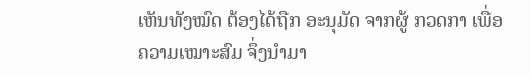ເຫັນທັງໝົດ ຕ້ອງໄດ້ຖືກ ອະນຸມັດ ຈາກຜູ້ ກວດກາ ເພື່ອຄວາມເໝາະສົມ ຈຶ່ງນໍາມາ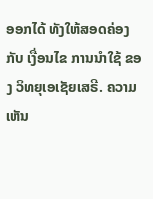ອອກໄດ້ ທັງໃຫ້ສອດຄ່ອງ ກັບ ເງື່ອນໄຂ ການນຳໃຊ້ ຂອງ ວິທຍຸເອເຊັຍເສຣີ. ຄວາມເຫັນ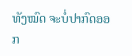ທັງໝົດ ຈະບໍ່ປາກົດອອກ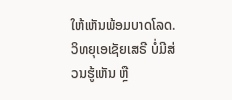ໃຫ້ເຫັນພ້ອມບາດໂລດ. ວິທຍຸເອເຊັຍເສຣີ ບໍ່ມີສ່ວນຮູ້ເຫັນ ຫຼື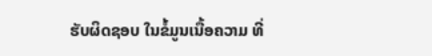ຮັບຜິດຊອບ ໃນຂໍ້ມູນເນື້ອຄວາມ ທີ່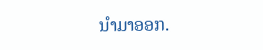ນໍາມາອອກ.